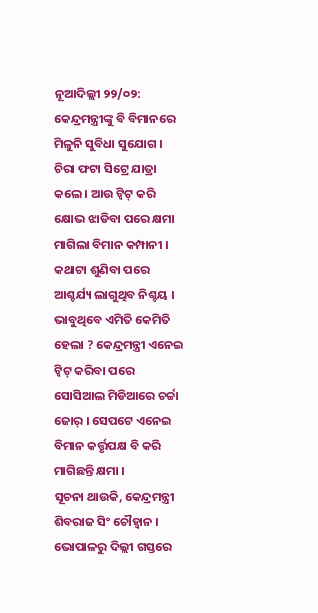ନୂଆଦିଲ୍ଲୀ ୨୨/୦୨: କେନ୍ଦ୍ରମନ୍ତ୍ରୀଙ୍କୁ ବି ବିମାନରେ ମିଳୁନି ସୁବିଧା ସୁଯୋଗ । ଚିରା ଫଟା ସିଟ୍ରେ ଯାତ୍ରା କଲେ । ଆଉ ଟ୍ୱିଟ୍ କରି କ୍ଷୋଭ ଝାଡିବା ପରେ କ୍ଷମା ମାଗିଲା ବିମାନ କମ୍ପାନୀ । କଥାଟା ଶୁଣିବା ପରେ ଆଶ୍ଚର୍ଯ୍ୟ ଲାଗୁଥିବ ନିଶ୍ଚୟ । ଭାବୁଥିବେ ଏମିତି କେମିତି ହେଲା ? କେନ୍ଦ୍ରମନ୍ତ୍ରୀ ଏନେଇ ଟ୍ୱିଟ୍ କରିବା ପରେ ସୋସିଆଲ ମିଡିଆରେ ଚର୍ଚ୍ଚା ଜୋର୍ । ସେପଟେ ଏନେଇ ବିମାନ କର୍ତ୍ତୃପକ୍ଷ ବି କରି ମାଗିଛନ୍ତି କ୍ଷମା ।
ସୂଚନା ଥାଉକି, କେନ୍ଦ୍ରମନ୍ତ୍ରୀ ଶିବରାଜ ସିଂ ଚୌହ୍ବାନ । ଭୋପାଳରୁ ଦିଲ୍ଲୀ ଗସ୍ତରେ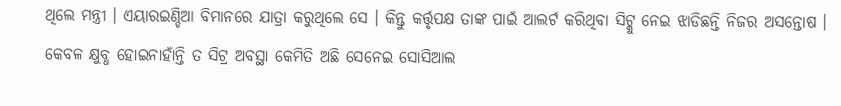ଥିଲେ ମନ୍ତ୍ରୀ । ଏୟାରଇଣ୍ଡିଆ ବିମାନରେ ଯାତ୍ରା କରୁଥିଲେ ସେ । କିନ୍ତୁ କର୍ତ୍ତୃପକ୍ଷ ତାଙ୍କ ପାଇଁ ଆଲର୍ଟ କରିଥିବା ସିଟ୍କୁ ନେଇ ଝାଡିଛନ୍ତି ନିଜର ଅସନ୍ତୋଷ । କେବଳ କ୍ଷୁବ୍ଧ ହୋଇନାହାଁନ୍ତି ତ ସିଟ୍ର ଅବସ୍ଥା କେମିତି ଅଛି ସେନେଇ ସୋସିଆଲ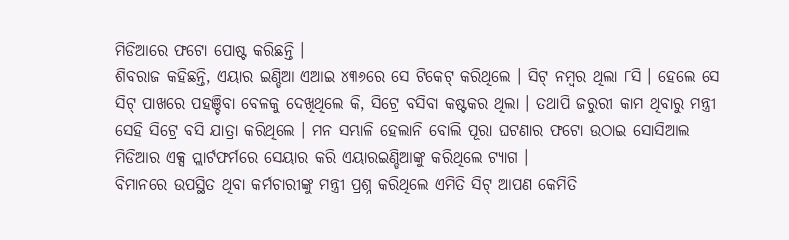ମିଡିଆରେ ଫଟୋ ପୋଷ୍ଟ କରିଛନ୍ତି ।
ଶିବରାଜ କହିଛନ୍ତି, ଏୟାର ଇଣ୍ଡିଆ ଏଆଇ ୪୩୬ରେ ସେ ଟିକେଟ୍ କରିଥିଲେ । ସିଟ୍ ନମ୍ବର ଥିଲା ୮ସି । ହେଲେ ସେ ସିଟ୍ ପାଖରେ ପହଞ୍ଚିବା ବେଳକୁ ଦେଖିଥିଲେ କି, ସିଟ୍ରେ ବସିବା କଷ୍ଟକର ଥିଲା । ତଥାପି ଜରୁରୀ କାମ ଥିବାରୁ ମନ୍ତ୍ରୀ ସେହି ସିଟ୍ରେ ବସି ଯାତ୍ରା କରିଥିଲେ । ମନ ସମ୍ଭାଳି ହେଲାନି ବୋଲି ପୂରା ଘଟଣାର ଫଟୋ ଉଠାଇ ସୋସିଆଲ ମିଡିଆର ଏକ୍ସ ପ୍ଲାର୍ଟଫର୍ମରେ ସେୟାର କରି ଏୟାରଇଣ୍ଡିଆଙ୍କୁ କରିଥିଲେ ଟ୍ୟାଗ ।
ବିମାନରେ ଉପସ୍ଥିତ ଥିବା କର୍ମଚାରୀଙ୍କୁ ମନ୍ତ୍ରୀ ପ୍ରଶ୍ନ କରିଥିଲେ ଏମିତି ସିଟ୍ ଆପଣ କେମିତି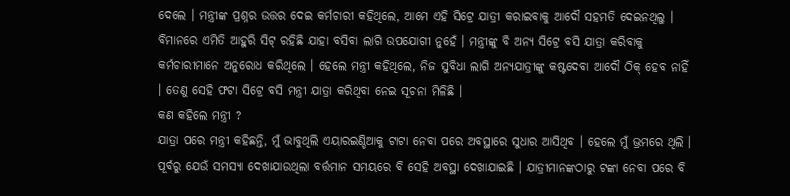ଦେଲେ । ମନ୍ତ୍ରୀଙ୍କ ପ୍ରଶ୍ନର ଉତ୍ତର ଦେଇ କର୍ମଚାରୀ କହିଥିଲେ, ଆମେ ଏହି ସିଟ୍ରେ ଯାତ୍ରୀ କରାଇବାକୁ ଆଦୌ ସହମତି ଦେଇନଥିଲୁ । ବିମାନରେ ଏମିତି ଆହୁରି ସିଟ୍ ରହିଛି ଯାହା ବସିବା ଲାଗି ଉପଯୋଗୀ ନୁହେଁ । ମନ୍ତ୍ରୀଙ୍କୁ ବି ଅନ୍ୟ ସିଟ୍ରେ ବସି ଯାତ୍ରା କରିବାକୁ କର୍ମଚାରୀମାନେ ଅନୁରୋଧ କରିଥିଲେ । ହେଲେ ମନ୍ତ୍ରୀ କହିଥିଲେ, ନିଜ ସୁବିଧା ଲାଗି ଅନ୍ୟଯାତ୍ରୀଙ୍କୁ କଷ୍ଟଦେବା ଆଦୌ ଠିକ୍ ହେବ ନାହିଁ । ତେଣୁ ସେହି ଫଟା ସିଟ୍ରେ ବସି ମନ୍ତ୍ରୀ ଯାତ୍ରା କରିଥିବା ନେଇ ସୂଚନା ମିଳିଛି ।
କଣ କହିଲେ ମନ୍ତ୍ରୀ ?
ଯାତ୍ରା ପରେ ମନ୍ତ୍ରୀ କହିଛନ୍ତି, ମୁଁ ଭାବୁଥିଲି ଏୟାରଇଣ୍ଡିଆକୁ ଟାଟା ନେବା ପରେ ଅବସ୍ଥାରେ ସୁଧାର ଆସିଥିବ । ହେଲେ ମୁଁ ଭ୍ରମରେ ଥିଲି । ପୂର୍ବରୁ ଯେଉଁ ସମସ୍ୟା ଦେଖାଯାଉଥିଲା ବର୍ତ୍ତମାନ ସମୟରେ ବି ସେହି ଅବସ୍ଥା ଦେଖାଯାଇଛି । ଯାତ୍ରୀମାନଙ୍କଠାରୁ ଟଙ୍କା ନେବା ପରେ ବି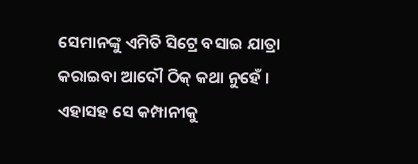ସେମାନଙ୍କୁ ଏମିତି ସିଟ୍ରେ ବସାଇ ଯାତ୍ରା କରାଇବା ଆଦୌ ଠିକ୍ କଥା ନୁହେଁ ।
ଏହାସହ ସେ କମ୍ପାନୀକୁ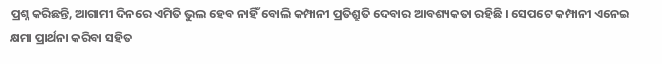ପ୍ରଶ୍ନ କରିଛନ୍ତି, ଆଗାମୀ ଦିନରେ ଏମିତି ଭୁଲ ହେବ ନାହିଁ ବୋଲି କମ୍ପାନୀ ପ୍ରତିଶ୍ରୁତି ଦେବାର ଆବଶ୍ୟକତା ରହିଛି । ସେପଟେ କମ୍ପାନୀ ଏନେଇ କ୍ଷମା ପ୍ରାର୍ଥନା କରିବା ସହିତ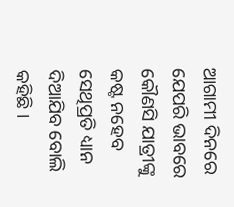ଆଗାମୀ ଦିନରେ ଯେପରି ଭାବରେ କୌଣସି ଯାତ୍ରୀଙ୍କୁ କଷ୍ଟ ନହେବ ସେଥିପ୍ରତି ଧ୍ୟାନ ଦିଆଯିବ ବୋଲି କହିଛି ।